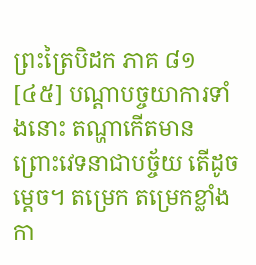ព្រះត្រៃបិដក ភាគ ៨១
[៤៥] បណ្តាបច្ចយាការទាំងនោះ តណ្ហាកើតមាន ព្រោះវេទនាជាបច្ច័យ តើដូចម្តេច។ តម្រេក តម្រេកខ្លាំង កា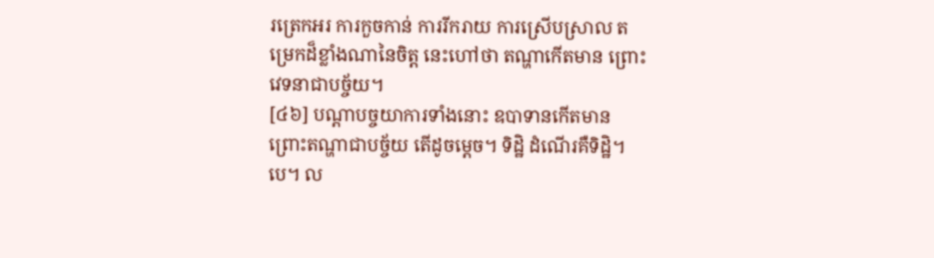រត្រេកអរ ការកួចកាន់ ការរីករាយ ការស្រើបស្រាល តម្រេកដ៏ខ្លាំងណានៃចិត្ត នេះហៅថា តណ្ហាកើតមាន ព្រោះវេទនាជាបច្ច័យ។
[៤៦] បណ្តាបច្ចយាការទាំងនោះ ឧបាទានកើតមាន ព្រោះតណ្ហាជាបច្ច័យ តើដូចម្តេច។ ទិដ្ឋិ ដំណើរគឺទិដ្ឋិ។បេ។ ល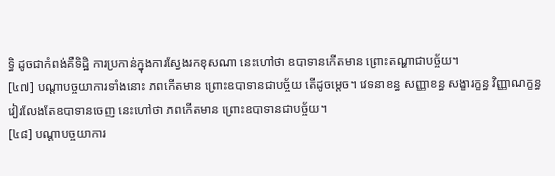ទ្ធិ ដូចជាកំពង់គឺទិដ្ឋិ ការប្រកាន់ក្នុងការស្វែងរកខុសណា នេះហៅថា ឧបាទានកើតមាន ព្រោះតណ្ហាជាបច្ច័យ។
[៤៧] បណ្តាបច្ចយាការទាំងនោះ ភពកើតមាន ព្រោះឧបាទានជាបច្ច័យ តើដូចម្តេច។ វេទនាខន្ធ សញ្ញាខន្ធ សង្ខារក្ខន្ធ វិញ្ញាណក្ខន្ធ វៀរលែងតែឧបាទានចេញ នេះហៅថា ភពកើតមាន ព្រោះឧបាទានជាបច្ច័យ។
[៤៨] បណ្តាបច្ចយាការ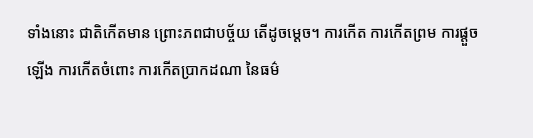ទាំងនោះ ជាតិកើតមាន ព្រោះភពជាបច្ច័យ តើដូចម្តេច។ ការកើត ការកើតព្រម ការផ្តួចឡើង ការកើតចំពោះ ការកើតប្រាកដណា នៃធម៌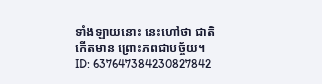ទាំងឡាយនោះ នេះហៅថា ជាតិកើតមាន ព្រោះភពជាបច្ច័យ។
ID: 637647384230827842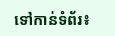ទៅកាន់ទំព័រ៖